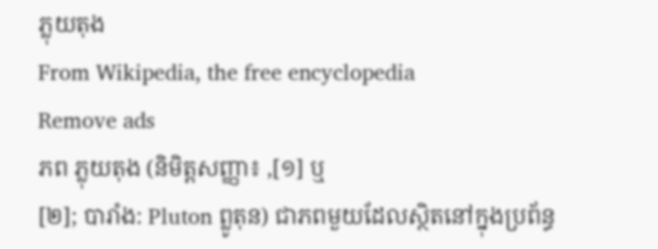ភ្លុយតុង
From Wikipedia, the free encyclopedia
Remove ads
ភព ភ្លុយតុង (និមិត្តសញ្ញា៖ ,[១] ឬ
[២]; បារាំង: Pluton ព្លូតុន) ជាភពមួយដែលស្ថិតនៅក្នុងប្រព័ន្ធ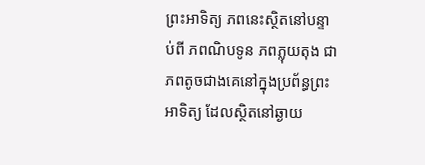ព្រះអាទិត្យ ភពនេះស្ថិតនៅបន្ទាប់ពី ភពណិបទូន ភពភ្លុយតុង ជាភពតូចជាងគេនៅក្នុងប្រព័ន្ធព្រះអាទិត្យ ដែលស្ថិតនៅឆ្ងាយ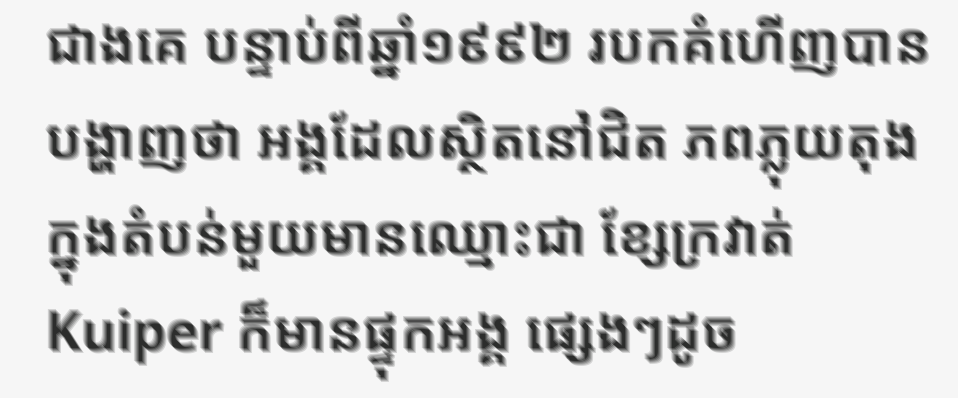ជាងគេ បន្ទាប់ពីឆ្នាំ១៩៩២ របកគំហើញបានបង្ហាញថា អង្គដែលស្ថិតនៅជិត ភពភ្លុយតុង ក្នុងតំបន់មួយមានឈ្មោះជា ខ្សែក្រវាត់ Kuiper ក៏មានផ្ទុកអង្គ ផ្សេងៗដូច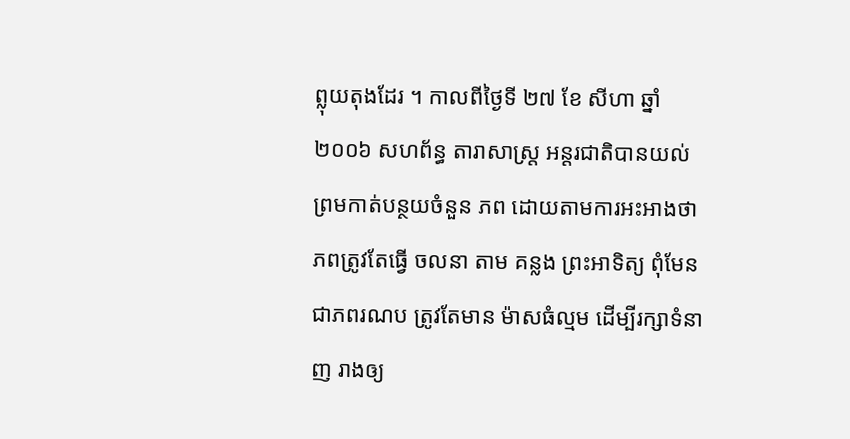ព្លុយតុងដែរ ។ កាលពីថ្ងៃទី ២៧ ខែ សីហា ឆ្នាំ២០០៦ សហព័ន្ធ តារាសាស្ត្រ អន្តរជាតិបានយល់ព្រមកាត់បន្ថយចំនួន ភព ដោយតាមការអះអាងថា ភពត្រូវតែធ្វើ ចលនា តាម គន្លង ព្រះអាទិត្យ ពុំមែនជាភពរណប ត្រូវតែមាន ម៉ាសធំល្មម ដើម្បីរក្សាទំនាញ រាងឲ្យ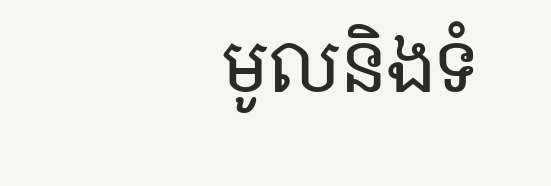មូលនិងទំ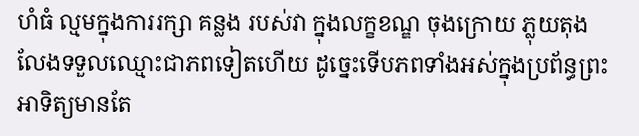ហំធំ ល្មមក្នុងការរក្សា គន្លង របស់វា ក្នុងលក្ខខណ្ឌ ចុងក្រោយ ភ្លុយតុង លែងទទួលឈ្មោះជាភពទៀតហើយ ដូច្នេះទើបភពទាំងអស់ក្នុងប្រព័ន្ធព្រះអាទិត្យមានតែ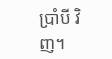ប្រាំបី វិញ។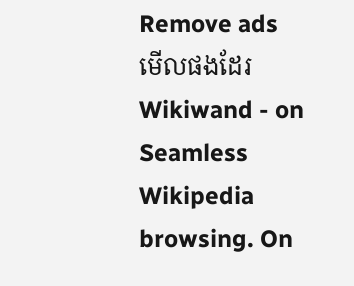Remove ads
មើលផងដែរ
Wikiwand - on
Seamless Wikipedia browsing. On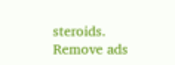steroids.
Remove ads